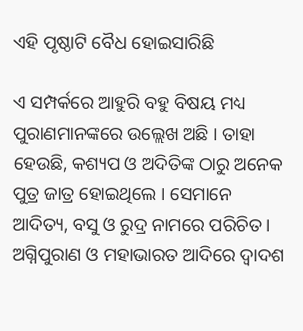ଏହି ପୃଷ୍ଠାଟି ବୈଧ ହୋଇସାରିଛି

ଏ ସମ୍ପର୍କରେ ଆହୁରି ବହୁ ବିଷୟ ମଧ୍ୟ ପୁରାଣମାନଙ୍କରେ ଉଲ୍ଲେଖ ଅଛି । ତାହା ହେଉଛି, କଶ୍ୟପ ଓ ଅଦିତିଙ୍କ ଠାରୁ ଅନେକ ପୁତ୍ର ଜାତ୍ର ହୋଇଥିଲେ । ସେମାନେ ଆଦିତ୍ୟ, ବସୁ ଓ ରୁଦ୍ର ନାମରେ ପରିଚିତ । ଅଗ୍ନିପୁରାଣ ଓ ମହାଭାରତ ଆଦିରେ ଦ୍ୱାଦଶ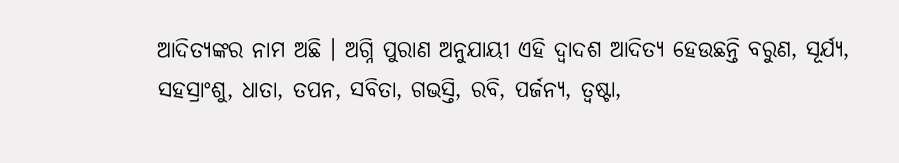ଆଦିତ୍ୟଙ୍କର ନାମ ଅଛି । ଅଗ୍ନି ପୁରାଣ ଅନୁଯାୟୀ ଏହି ଦ୍ୱାଦଶ ଆଦିତ୍ୟ ହେଉଛନ୍ତି ବରୁଣ, ସୂର୍ଯ୍ୟ, ସହସ୍ରାଂଶୁ, ଧାତା, ତପନ, ସବିତା, ଗଭସ୍ତି, ରବି, ପର୍ଜନ୍ୟ, ତ୍ୱଷ୍ଟା,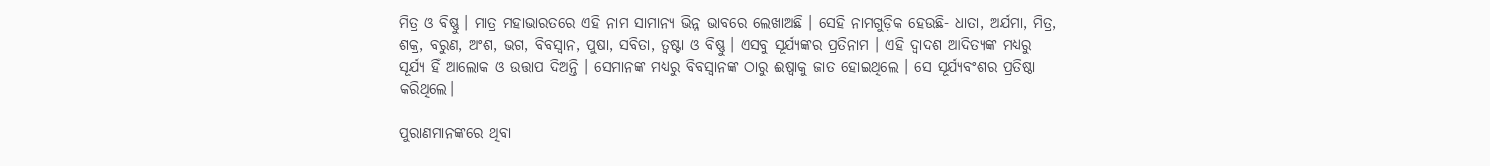ମିତ୍ର ଓ ବିଷ୍ଣୁ । ମାତ୍ର ମହାଭାରତରେ ଏହି ନାମ ସାମାନ୍ୟ ଭିନ୍ନ ଭାବରେ ଲେଖାଅଛି । ସେହି ନାମଗୁଡ଼ିକ ହେଉଛି- ଧାତା, ଅର୍ଯମା, ମିତ୍ର, ଶକ୍ର, ବରୁଣ, ଅଂଶ, ଭଗ, ବିବସ୍ୱାନ, ପୁଷା, ସବିତା, ତ୍ୱଷ୍ଟା ଓ ବିଷ୍ଣୁ । ଏସବୁ ସୂର୍ଯ୍ୟଙ୍କର ପ୍ରତିନାମ । ଏହି ଦ୍ୱାଦଶ ଆଦିତ୍ୟଙ୍କ ମଧ୍ୟରୁ ସୂର୍ଯ୍ୟ ହିଁ ଆଲୋକ ଓ ଉତ୍ତାପ ଦିଅନ୍ତି । ସେମାନଙ୍କ ମଧ୍ୟରୁ ବିବସ୍ୱାନଙ୍କ ଠାରୁ ଈଷ୍ୱାକୁ ଜାତ ହୋଇଥିଲେ । ସେ ସୂର୍ଯ୍ୟବଂଶର ପ୍ରତିଷ୍ଠା କରିଥିଲେ।

ପୁରାଣମାନଙ୍କରେ ଥିବା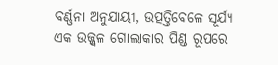ବର୍ଣ୍ଣନା ଅନୁଯାୟୀ, ଉତ୍ପତ୍ତିବେଳେ ସୂର୍ଯ୍ୟ ଏକ ଉଜ୍ଜ୍ୱଳ ଗୋଲାକାର ପିଣ୍ଡ ରୂପରେ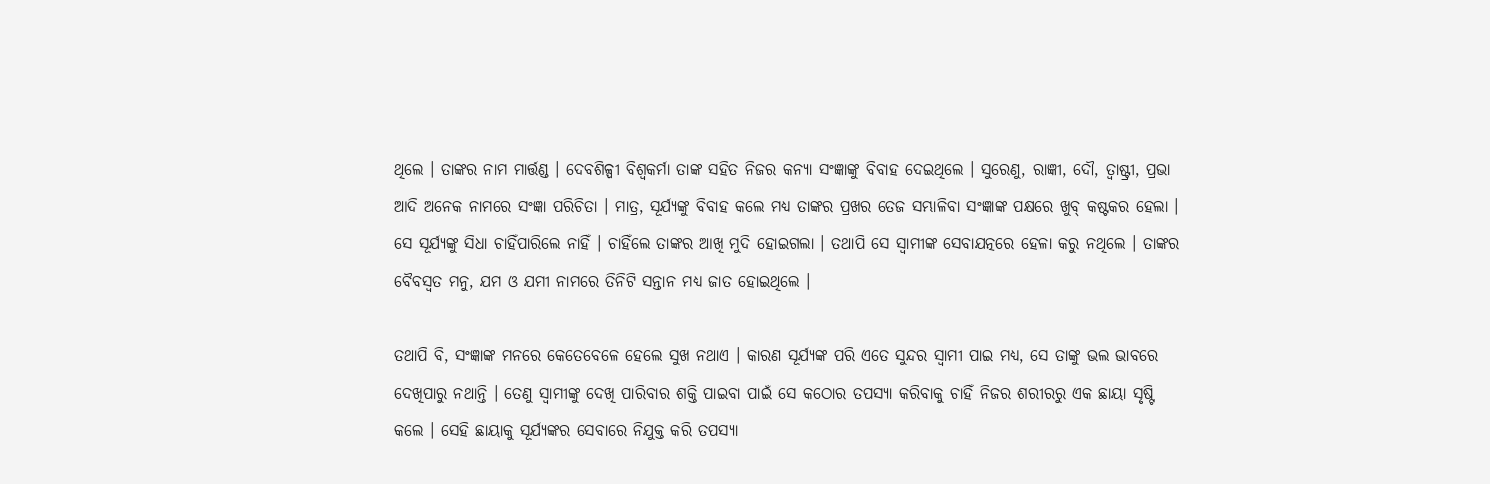ଥିଲେ । ତାଙ୍କର ନାମ ମାର୍ତ୍ତଣ୍ଡ । ଦେବଶିଳ୍ପୀ ବିଶ୍ୱକର୍ମା ତାଙ୍କ ସହିତ ନିଜର କନ୍ୟା ସଂଜ୍ଞାଙ୍କୁ ବିବାହ ଦେଇଥିଲେ । ସୁରେଣୁ, ରାଜ୍ଞୀ, ଦୌ, ତ୍ୱାଷ୍ଟ୍ରୀ, ପ୍ରଭା ଆଦି ଅନେକ ନାମରେ ସଂଜ୍ଞା ପରିଚିତା । ମାତ୍ର, ସୂର୍ଯ୍ୟଙ୍କୁ ବିବାହ କଲେ ମଧ୍ୟ ତାଙ୍କର ପ୍ରଖର ତେଜ ସମ୍ଭାଳିବା ସଂଜ୍ଞାଙ୍କ ପକ୍ଷରେ ଖୁବ୍ କଷ୍ଟକର ହେଲା । ସେ ସୂର୍ଯ୍ୟଙ୍କୁ ସିଧା ଚାହିଁପାରିଲେ ନାହିଁ । ଚାହିଁଲେ ତାଙ୍କର ଆଖି ମୁଦି ହୋଇଗଲା । ତଥାପି ସେ ସ୍ୱାମୀଙ୍କ ସେବାଯତ୍ନରେ ହେଳା କରୁ ନଥିଲେ । ତାଙ୍କର ବୈବସ୍ୱତ ମନୁ, ଯମ ଓ ଯମୀ ନାମରେ ତିନିଟି ସନ୍ତାନ ମଧ୍ୟ ଜାତ ହୋଇଥିଲେ ।

ତଥାପି ବି, ସଂଜ୍ଞାଙ୍କ ମନରେ କେତେବେଳେ ହେଲେ ସୁଖ ନଥାଏ । କାରଣ ସୂର୍ଯ୍ୟଙ୍କ ପରି ଏତେ ସୁନ୍ଦର ସ୍ୱାମୀ ପାଇ ମଧ୍ୟ, ସେ ତାଙ୍କୁ ଭଲ ଭାବରେ ଦେଖିପାରୁ ନଥାନ୍ତି । ତେଣୁ ସ୍ୱାମୀଙ୍କୁ ଦେଖି ପାରିବାର ଶକ୍ତି ପାଇବା ପାଇଁ ସେ କଠୋର ତପସ୍ୟା କରିବାକୁ ଚାହିଁ ନିଜର ଶରୀରରୁ ଏକ ଛାୟା ସୃଷ୍ଟି କଲେ । ସେହି ଛାୟାକୁ ସୂର୍ଯ୍ୟଙ୍କର ସେବାରେ ନିଯୁକ୍ତ କରି ତପସ୍ୟା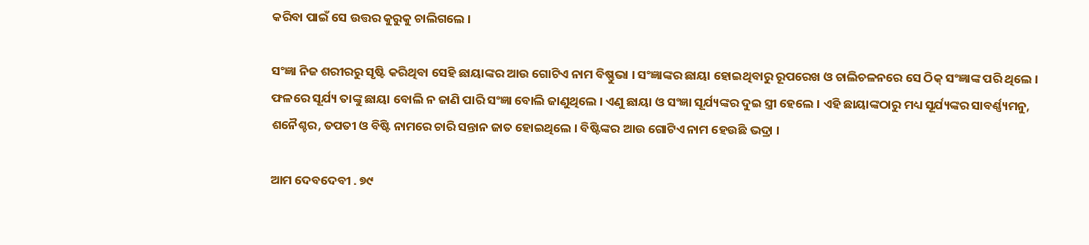କରିବା ପାଇଁ ସେ ଉତ୍ତର କୁରୁକୁ ଚାଲିଗଲେ ।

ସଂଜ୍ଞା ନିଜ ଶରୀରରୁ ସୃଷ୍ଟି କରିଥିବା ସେହି ଛାୟାଙ୍କର ଆଉ ଗୋଟିଏ ନାମ ବିଷ୍ଣୁଭା । ସଂଜ୍ଞାଙ୍କର ଛାୟା ହୋଇଥିବାରୁ ରୂପରେଖ ଓ ଚାଲିଚଳନରେ ସେ ଠିକ୍ ସଂଜ୍ଞାଙ୍କ ପରି ଥିଲେ । ଫଳରେ ସୂର୍ଯ୍ୟ ତାଙ୍କୁ ଛାୟା ବୋଲି ନ ଜାଣି ପାରି ସଂଜ୍ଞା ବୋଲି ଜାଣୁଥିଲେ । ଏଣୁ ଛାୟା ଓ ସଂଜ୍ଞା ସୂର୍ଯ୍ୟଙ୍କର ଦୁଇ ସ୍ତ୍ରୀ ହେଲେ । ଏହି ଛାୟାଙ୍କଠାରୁ ମଧ୍ୟ ସୂର୍ଯ୍ୟଙ୍କର ସାବର୍ଣ୍ଣ୍ୟମନୁ, ଶନୈଶ୍ଚର, ତପତୀ ଓ ବିଷ୍ଟି ନାମରେ ଚାରି ସନ୍ତାନ ଜାତ ହୋଇଥିଲେ । ବିଷ୍ଟିଙ୍କର ଆଉ ଗୋଟିଏ ନାମ ହେଉଛି ଭଦ୍ରା ।

ଆମ ଦେବଦେବୀ . ୭୯